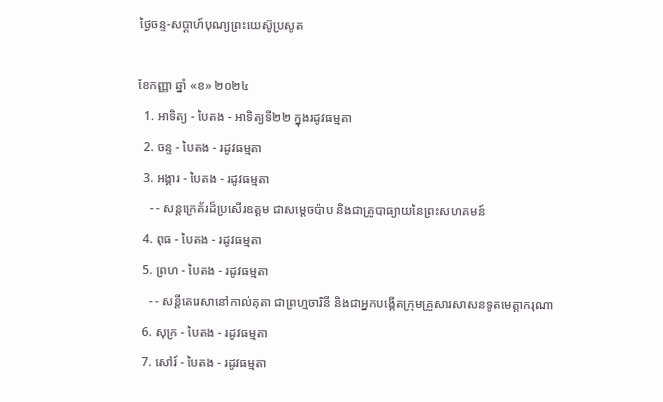ថ្ងៃចន្ទ-សប្ដាហ៍បុណ្យព្រះយេស៊ូប្រសូត

ខែកញ្ញា ឆ្នាំ «ខ» ២០២៤
  1. អាទិត្យ - បៃតង - អាទិត្យទី២២ ក្នុងរដូវធម្មតា
  2. ចន្ទ - បៃតង - រដូវធម្មតា
  3. អង្គារ - បៃតង - រដូវធម្មតា
    - - សន្តក្រេគ័រដ៏ប្រសើរឧត្តម ជាសម្ដេចប៉ាប និងជាគ្រូបាធ្យាយនៃព្រះសហគមន៍
  4. ពុធ - បៃតង - រដូវធម្មតា
  5. ព្រហ - បៃតង - រដូវធម្មតា
    - - សន្តីតេរេសានៅកាល់គុតា ជាព្រហ្មចារិនី និងជាអ្នកបង្កើតក្រុមគ្រួសារសាសនទូតមេត្ដាករុណា
  6. សុក្រ - បៃតង - រដូវធម្មតា
  7. សៅរ៍ - បៃតង - រដូវធម្មតា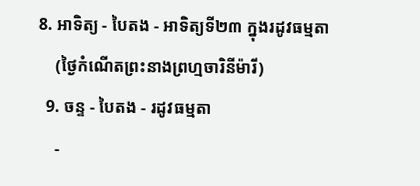8. អាទិត្យ - បៃតង - អាទិត្យទី២៣ ក្នុងរដូវធម្មតា
    (ថ្ងៃកំណើតព្រះនាងព្រហ្មចារិនីម៉ារី)
  9. ចន្ទ - បៃតង - រដូវធម្មតា
    -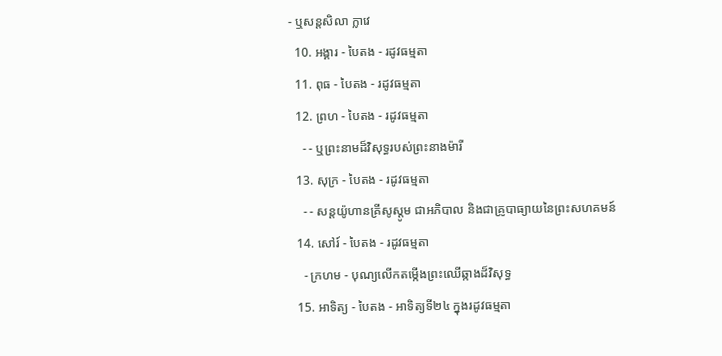- ឬសន្តសិលា ក្លាវេ
  10. អង្គារ - បៃតង - រដូវធម្មតា
  11. ពុធ - បៃតង - រដូវធម្មតា
  12. ព្រហ - បៃតង - រដូវធម្មតា
    - - ឬព្រះនាមដ៏វិសុទ្ធរបស់ព្រះនាងម៉ារី
  13. សុក្រ - បៃតង - រដូវធម្មតា
    - - សន្តយ៉ូហានគ្រីសូស្តូម ជាអភិបាល និងជាគ្រូបាធ្យាយនៃព្រះសហគមន៍
  14. សៅរ៍ - បៃតង - រដូវធម្មតា
    - ក្រហម - បុណ្យលើកតម្កើងព្រះឈើឆ្កាងដ៏វិសុទ្ធ
  15. អាទិត្យ - បៃតង - អាទិត្យទី២៤ ក្នុងរដូវធម្មតា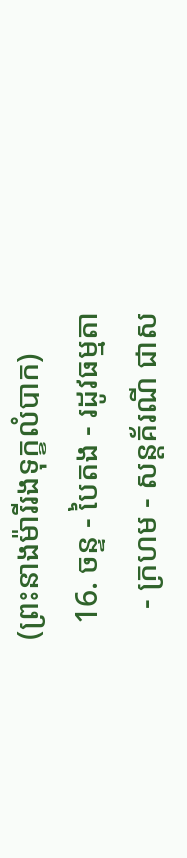(ព្រះនាងម៉ារីរងទុក្ខលំបាក)
  16. ចន្ទ - បៃតង - រដូវធម្មតា
    - ក្រហម - សន្តគ័រណី ជាស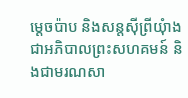ម្ដេចប៉ាប និងសន្តស៊ីព្រីយុំាង ជាអភិបាលព្រះសហគមន៍ និងជាមរណសា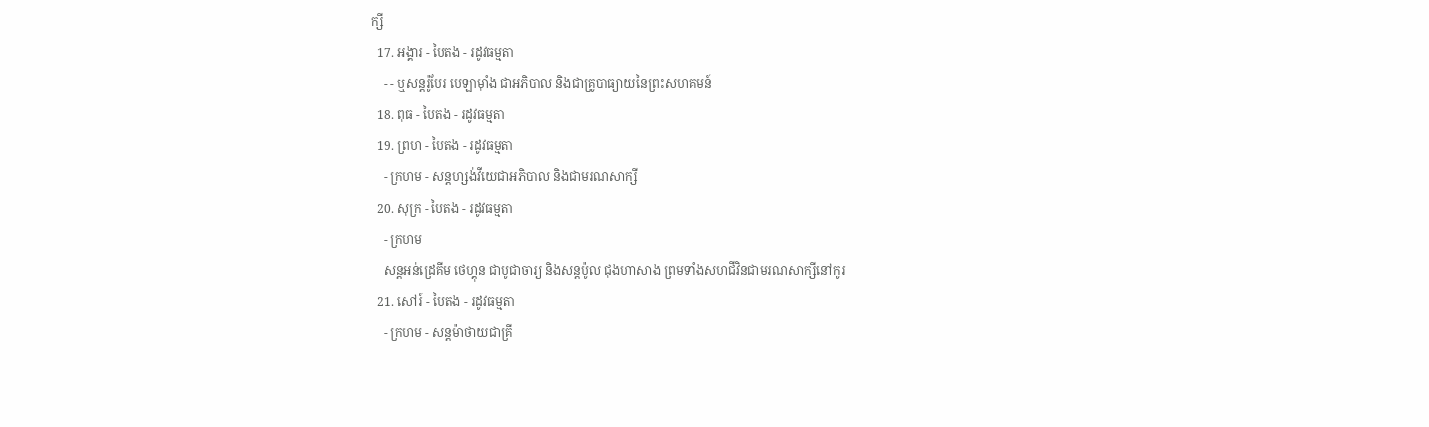ក្សី
  17. អង្គារ - បៃតង - រដូវធម្មតា
    - - ឬសន្តរ៉ូបែរ បេឡាម៉ាំង ជាអភិបាល និងជាគ្រូបាធ្យាយនៃព្រះសហគមន៍
  18. ពុធ - បៃតង - រដូវធម្មតា
  19. ព្រហ - បៃតង - រដូវធម្មតា
    - ក្រហម - សន្តហ្សង់វីយេជាអភិបាល និងជាមរណសាក្សី
  20. សុក្រ - បៃតង - រដូវធម្មតា
    - ក្រហម
    សន្តអន់ដ្រេគីម ថេហ្គុន ជាបូជាចារ្យ និងសន្តប៉ូល ជុងហាសាង ព្រមទាំងសហជីវិនជាមរណសាក្សីនៅកូរ
  21. សៅរ៍ - បៃតង - រដូវធម្មតា
    - ក្រហម - សន្តម៉ាថាយជាគ្រី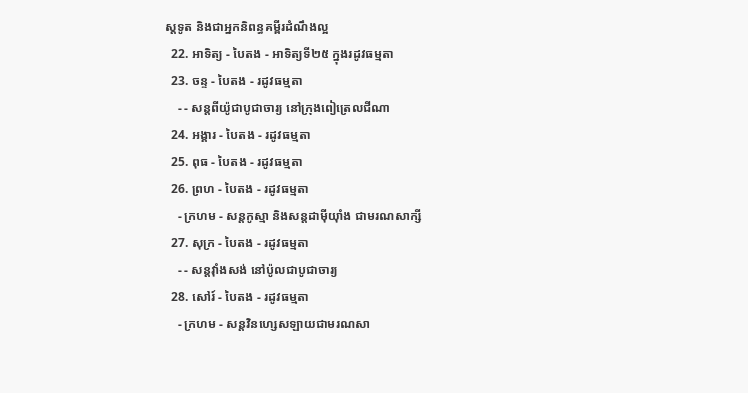ស្តទូត និងជាអ្នកនិពន្ធគម្ពីរដំណឹងល្អ
  22. អាទិត្យ - បៃតង - អាទិត្យទី២៥ ក្នុងរដូវធម្មតា
  23. ចន្ទ - បៃតង - រដូវធម្មតា
    - - សន្តពីយ៉ូជាបូជាចារ្យ នៅក្រុងពៀត្រេលជីណា
  24. អង្គារ - បៃតង - រដូវធម្មតា
  25. ពុធ - បៃតង - រដូវធម្មតា
  26. ព្រហ - បៃតង - រដូវធម្មតា
    - ក្រហម - សន្តកូស្មា និងសន្តដាម៉ីយុាំង ជាមរណសាក្សី
  27. សុក្រ - បៃតង - រដូវធម្មតា
    - - សន្តវុាំងសង់ នៅប៉ូលជាបូជាចារ្យ
  28. សៅរ៍ - បៃតង - រដូវធម្មតា
    - ក្រហម - សន្តវិនហ្សេសឡាយជាមរណសា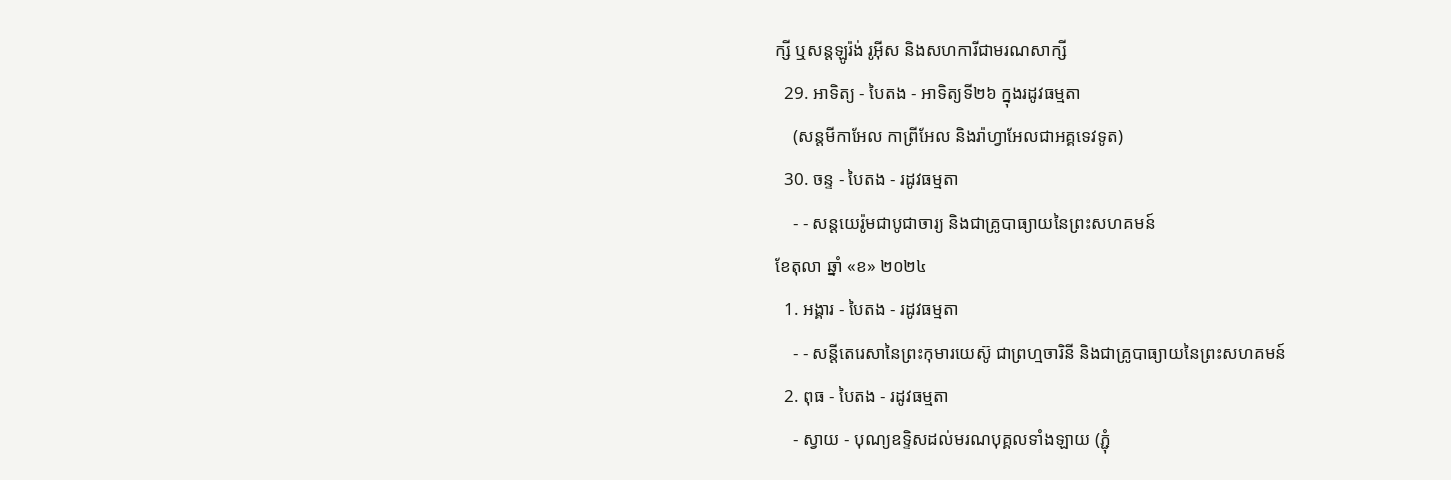ក្សី ឬសន្តឡូរ៉ង់ រូអ៊ីស និងសហការីជាមរណសាក្សី
  29. អាទិត្យ - បៃតង - អាទិត្យទី២៦ ក្នុងរដូវធម្មតា
    (សន្តមីកាអែល កាព្រីអែល និងរ៉ាហ្វាអែលជាអគ្គទេវទូត)
  30. ចន្ទ - បៃតង - រដូវធម្មតា
    - - សន្ដយេរ៉ូមជាបូជាចារ្យ និងជាគ្រូបាធ្យាយនៃព្រះសហគមន៍
ខែតុលា ឆ្នាំ «ខ» ២០២៤
  1. អង្គារ - បៃតង - រដូវធម្មតា
    - - សន្តីតេរេសានៃព្រះកុមារយេស៊ូ ជាព្រហ្មចារិនី និងជាគ្រូបាធ្យាយនៃព្រះសហគមន៍
  2. ពុធ - បៃតង - រដូវធម្មតា
    - ស្វាយ - បុណ្យឧទ្ទិសដល់មរណបុគ្គលទាំងឡាយ (ភ្ជុំ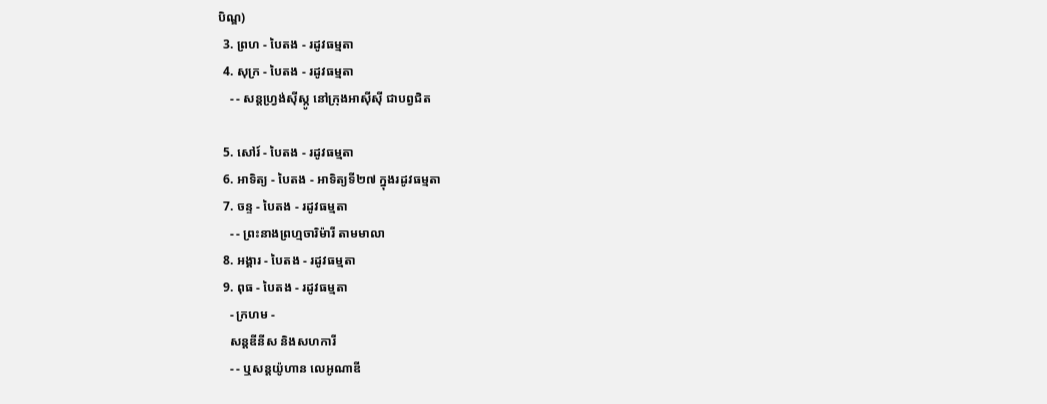បិណ្ឌ)
  3. ព្រហ - បៃតង - រដូវធម្មតា
  4. សុក្រ - បៃតង - រដូវធម្មតា
    - - សន្តហ្វ្រង់ស៊ីស្កូ នៅក្រុងអាស៊ីស៊ី ជាបព្វជិត

  5. សៅរ៍ - បៃតង - រដូវធម្មតា
  6. អាទិត្យ - បៃតង - អាទិត្យទី២៧ ក្នុងរដូវធម្មតា
  7. ចន្ទ - បៃតង - រដូវធម្មតា
    - - ព្រះនាងព្រហ្មចារិម៉ារី តាមមាលា
  8. អង្គារ - បៃតង - រដូវធម្មតា
  9. ពុធ - បៃតង - រដូវធម្មតា
    - ក្រហម -
    សន្តឌីនីស និងសហការី
    - - ឬសន្តយ៉ូហាន លេអូណាឌី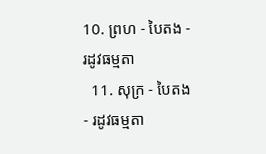10. ព្រហ - បៃតង - រដូវធម្មតា
  11. សុក្រ - បៃតង - រដូវធម្មតា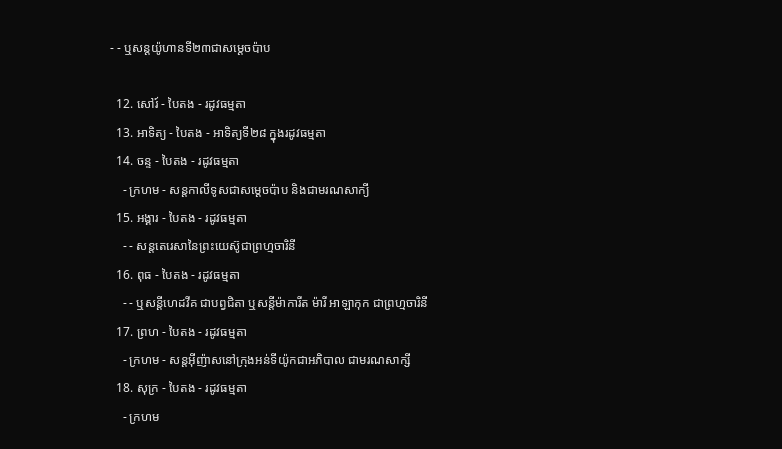- - ឬសន្តយ៉ូហានទី២៣ជាសម្តេចប៉ាប

  12. សៅរ៍ - បៃតង - រដូវធម្មតា
  13. អាទិត្យ - បៃតង - អាទិត្យទី២៨ ក្នុងរដូវធម្មតា
  14. ចន្ទ - បៃតង - រដូវធម្មតា
    - ក្រហម - សន្ដកាលីទូសជាសម្ដេចប៉ាប និងជាមរណសាក្យី
  15. អង្គារ - បៃតង - រដូវធម្មតា
    - - សន្តតេរេសានៃព្រះយេស៊ូជាព្រហ្មចារិនី
  16. ពុធ - បៃតង - រដូវធម្មតា
    - - ឬសន្ដីហេដវីគ ជាបព្វជិតា ឬសន្ដីម៉ាការីត ម៉ារី អាឡាកុក ជាព្រហ្មចារិនី
  17. ព្រហ - បៃតង - រដូវធម្មតា
    - ក្រហម - សន្តអ៊ីញ៉ាសនៅក្រុងអន់ទីយ៉ូកជាអភិបាល ជាមរណសាក្សី
  18. សុក្រ - បៃតង - រដូវធម្មតា
    - ក្រហម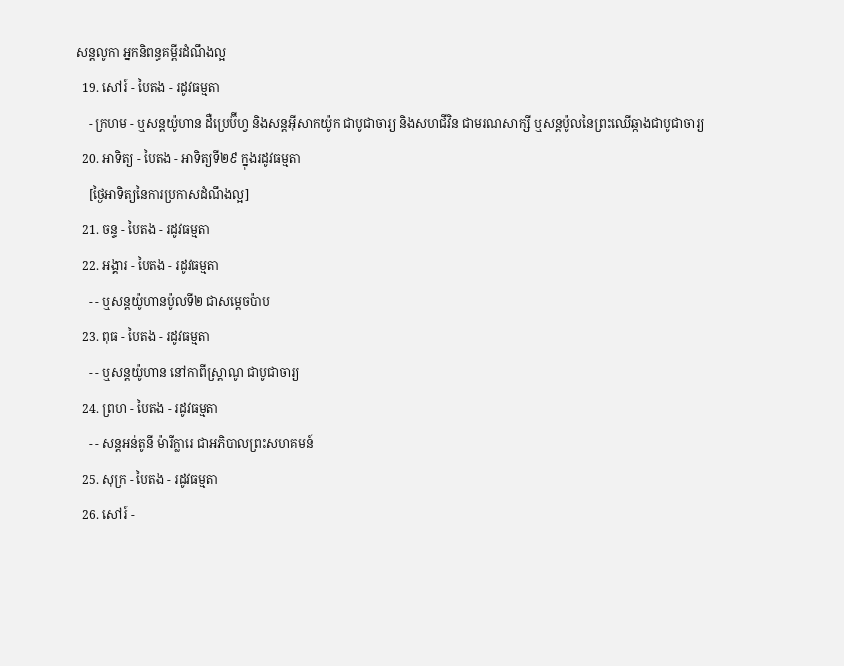សន្តលូកា អ្នកនិពន្ធគម្ពីរដំណឹងល្អ
  19. សៅរ៍ - បៃតង - រដូវធម្មតា
    - ក្រហម - ឬសន្ដយ៉ូហាន ដឺប្រេប៊ីហ្វ និងសន្ដអ៊ីសាកយ៉ូក ជាបូជាចារ្យ និងសហជីវិន ជាមរណសាក្សី ឬសន្ដប៉ូលនៃព្រះឈើឆ្កាងជាបូជាចារ្យ
  20. អាទិត្យ - បៃតង - អាទិត្យទី២៩ ក្នុងរដូវធម្មតា
    [ថ្ងៃអាទិត្យនៃការប្រកាសដំណឹងល្អ]
  21. ចន្ទ - បៃតង - រដូវធម្មតា
  22. អង្គារ - បៃតង - រដូវធម្មតា
    - - ឬសន្តយ៉ូហានប៉ូលទី២ ជាសម្ដេចប៉ាប
  23. ពុធ - បៃតង - រដូវធម្មតា
    - - ឬសន្ដយ៉ូហាន នៅកាពីស្រ្ដាណូ ជាបូជាចារ្យ
  24. ព្រហ - បៃតង - រដូវធម្មតា
    - - សន្តអន់តូនី ម៉ារីក្លារេ ជាអភិបាលព្រះសហគមន៍
  25. សុក្រ - បៃតង - រដូវធម្មតា
  26. សៅរ៍ -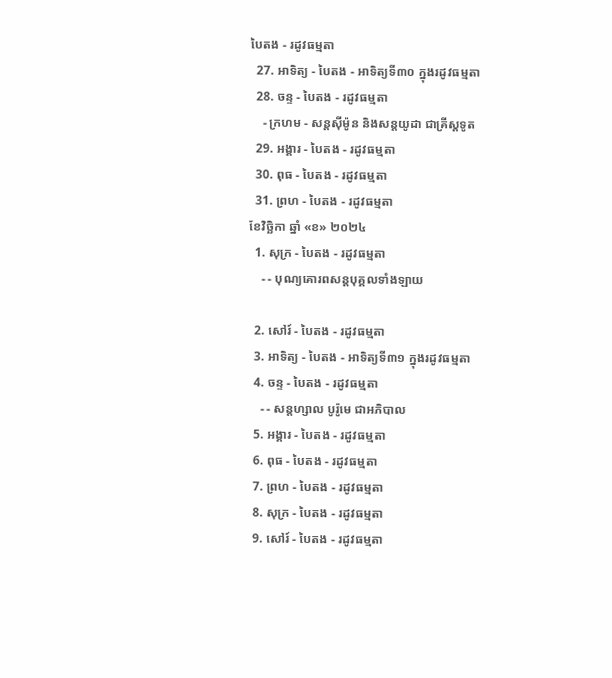បៃតង - រដូវធម្មតា
  27. អាទិត្យ - បៃតង - អាទិត្យទី៣០ ក្នុងរដូវធម្មតា
  28. ចន្ទ - បៃតង - រដូវធម្មតា
    - ក្រហម - សន្ដស៊ីម៉ូន និងសន្ដយូដា ជាគ្រីស្ដទូត
  29. អង្គារ - បៃតង - រដូវធម្មតា
  30. ពុធ - បៃតង - រដូវធម្មតា
  31. ព្រហ - បៃតង - រដូវធម្មតា
ខែវិច្ឆិកា ឆ្នាំ «ខ» ២០២៤
  1. សុក្រ - បៃតង - រដូវធម្មតា
    - - បុណ្យគោរពសន្ដបុគ្គលទាំងឡាយ

  2. សៅរ៍ - បៃតង - រដូវធម្មតា
  3. អាទិត្យ - បៃតង - អាទិត្យទី៣១ ក្នុងរដូវធម្មតា
  4. ចន្ទ - បៃតង - រដូវធម្មតា
    - - សន្ដហ្សាល បូរ៉ូមេ ជាអភិបាល
  5. អង្គារ - បៃតង - រដូវធម្មតា
  6. ពុធ - បៃតង - រដូវធម្មតា
  7. ព្រហ - បៃតង - រដូវធម្មតា
  8. សុក្រ - បៃតង - រដូវធម្មតា
  9. សៅរ៍ - បៃតង - រដូវធម្មតា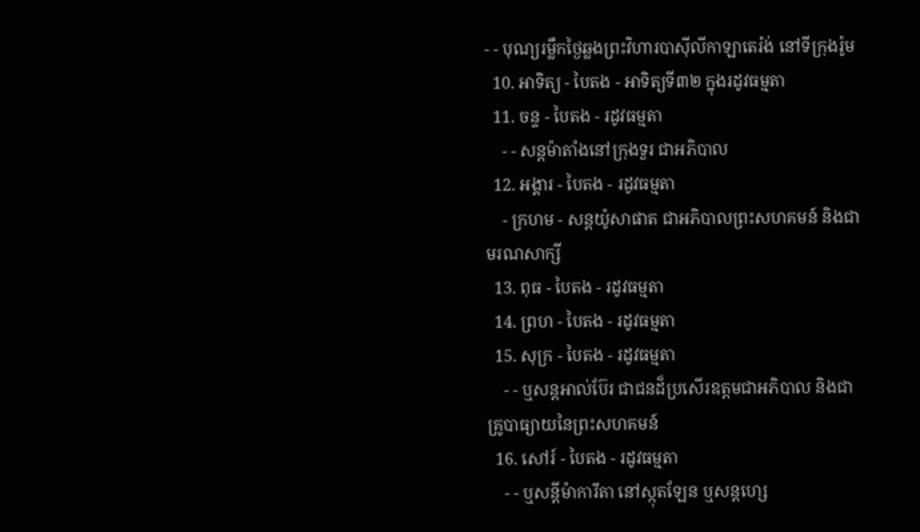- - បុណ្យរម្លឹកថ្ងៃឆ្លងព្រះវិហារបាស៊ីលីកាឡាតេរ៉ង់ នៅទីក្រុងរ៉ូម
  10. អាទិត្យ - បៃតង - អាទិត្យទី៣២ ក្នុងរដូវធម្មតា
  11. ចន្ទ - បៃតង - រដូវធម្មតា
    - - សន្ដម៉ាតាំងនៅក្រុងទួរ ជាអភិបាល
  12. អង្គារ - បៃតង - រដូវធម្មតា
    - ក្រហម - សន្ដយ៉ូសាផាត ជាអភិបាលព្រះសហគមន៍ និងជាមរណសាក្សី
  13. ពុធ - បៃតង - រដូវធម្មតា
  14. ព្រហ - បៃតង - រដូវធម្មតា
  15. សុក្រ - បៃតង - រដូវធម្មតា
    - - ឬសន្ដអាល់ប៊ែរ ជាជនដ៏ប្រសើរឧត្ដមជាអភិបាល និងជាគ្រូបាធ្យាយនៃព្រះសហគមន៍
  16. សៅរ៍ - បៃតង - រដូវធម្មតា
    - - ឬសន្ដីម៉ាការីតា នៅស្កុតឡែន ឬសន្ដហ្សេ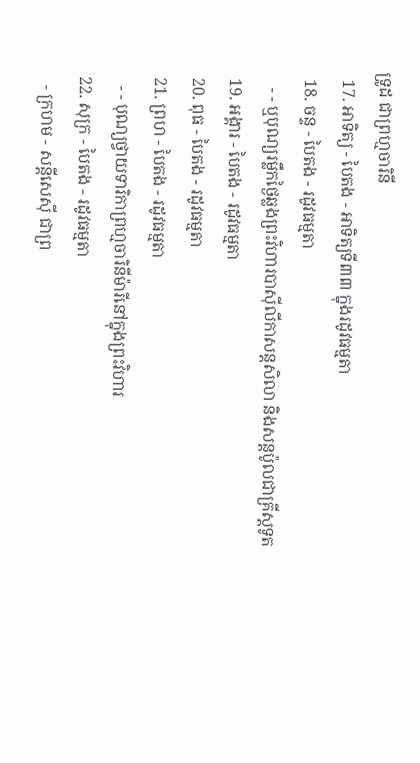ទ្រូដ ជាព្រហ្មចារិនី
  17. អាទិត្យ - បៃតង - អាទិត្យទី៣៣ ក្នុងរដូវធម្មតា
  18. ចន្ទ - បៃតង - រដូវធម្មតា
    - - ឬបុណ្យរម្លឹកថ្ងៃឆ្លងព្រះវិហារបាស៊ីលីកាសន្ដសិលា និងសន្ដប៉ូលជាគ្រីស្ដទូត
  19. អង្គារ - បៃតង - រដូវធម្មតា
  20. ពុធ - បៃតង - រដូវធម្មតា
  21. ព្រហ - បៃតង - រដូវធម្មតា
    - - បុណ្យថ្វាយទារិកាព្រហ្មចារិនីម៉ារីនៅក្នុងព្រះវិហារ
  22. សុក្រ - បៃតង - រដូវធម្មតា
    - ក្រហម - សន្ដីសេស៊ី ជាព្រ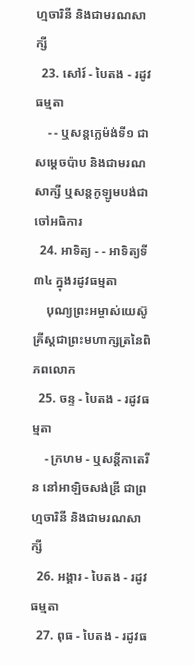ហ្មចារិនី និងជាមរណសាក្សី
  23. សៅរ៍ - បៃតង - រដូវធម្មតា
    - - ឬសន្ដក្លេម៉ង់ទី១ ជាសម្ដេចប៉ាប និងជាមរណសាក្សី ឬសន្ដកូឡូមបង់ជាចៅអធិការ
  24. អាទិត្យ - - អាទិត្យទី៣៤ ក្នុងរដូវធម្មតា
    បុណ្យព្រះអម្ចាស់យេស៊ូគ្រីស្ដជាព្រះមហាក្សត្រនៃពិភពលោក
  25. ចន្ទ - បៃតង - រដូវធម្មតា
    - ក្រហម - ឬសន្ដីកាតេរីន នៅអាឡិចសង់ឌ្រី ជាព្រហ្មចារិនី និងជាមរណសាក្សី
  26. អង្គារ - បៃតង - រដូវធម្មតា
  27. ពុធ - បៃតង - រដូវធ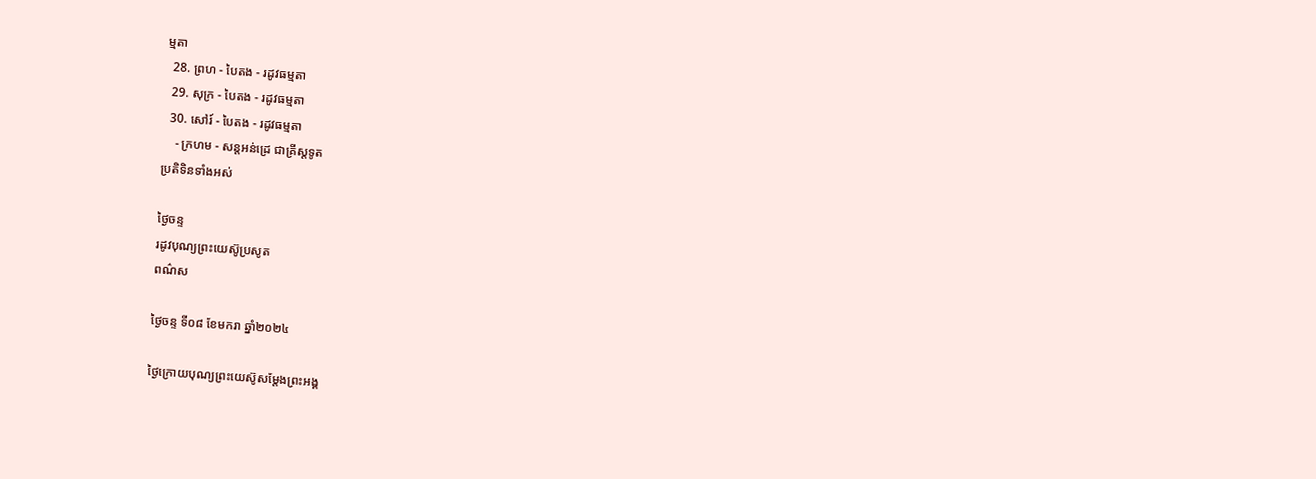ម្មតា
  28. ព្រហ - បៃតង - រដូវធម្មតា
  29. សុក្រ - បៃតង - រដូវធម្មតា
  30. សៅរ៍ - បៃតង - រដូវធម្មតា
    - ក្រហម - សន្ដអន់ដ្រេ ជាគ្រីស្ដទូត
ប្រតិទិនទាំងអស់

ថ្ងៃចន្ទ
រដូវបុណ្យព្រះយេស៊ូប្រសូត
ពណ៌ស

ថ្ងៃចន្ទ ទី០៨ ខែមករា ឆ្នាំ២០២៤

ថ្ងៃក្រោយបុណ្យព្រះយេស៊ូសម្តែងព្រះអង្គ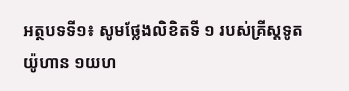អត្ថបទទី១៖ សូមថ្លែងលិខិតទី ១ របស់គ្រីស្តទូតយ៉ូហាន ១យហ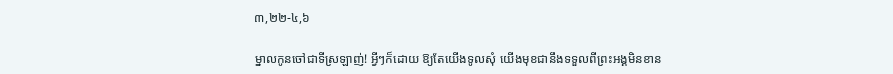៣,២២-៤,៦

ម្នាលកូនចៅជាទីស្រឡាញ់! អ្វីៗក៏ដោយ ឱ្យតែយើងទូលសុំ យើងមុខជានឹងទទួលពីព្រះអង្គមិនខាន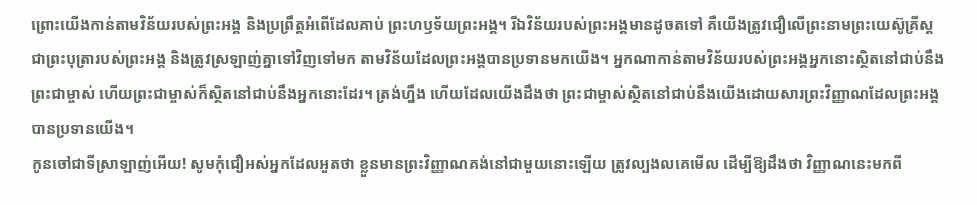ព្រោះយើងកាន់តាមវិន័យរបស់ព្រះអង្គ និងប្រព្រឹត្តអំពើដែលគាប់ ព្រះហឫទ័យព្រះអង្គ។ រីឯវិន័យរបស់ព្រះអង្គមានដូចតទៅ គឺយើងត្រូវជឿលើព្រះនាមព្រះយេស៊ូគ្រីស្តជាព្រះបុត្រារបស់ព្រះអង្គ និងត្រូវស្រឡាញ់គ្នាទៅវិញទៅមក តាមវិន័យដែលព្រះអង្គបានប្រទានមកយើង។ អ្នកណាកាន់តាមវិន័យរបស់ព្រះអង្គអ្នកនោះស្ថិតនៅជាប់នឹងព្រះជាម្ចាស់ ហើយព្រះជាម្ចាស់ក៏ស្ថិតនៅជាប់នឹងអ្នកនោះដែរ។ ត្រង់ហ្នឹង ហើយដែលយើងដឹងថា ព្រះជាម្ចាស់ស្ថិតនៅជាប់នឹងយើងដោយសារព្រះវិញ្ញាណដែលព្រះអង្គបានប្រទានយើង។
កូនចៅជាទីស្រាឡាញ់អើយ! សូមកុំជឿអស់អ្នកដែលអួតថា ខ្លួនមានព្រះវិញ្ញាណគង់នៅជាមួយនោះឡើយ ត្រូវល្បងលគេមើល ដើម្បីឱ្យដឹងថា វិញ្ញាណនេះមកពី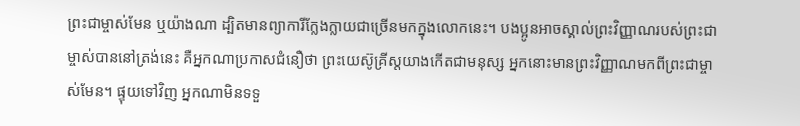ព្រះជាម្ចាស់មែន ឬយ៉ាងណា ដ្បិតមានព្យាការីក្លែងក្លាយជាច្រើនមកក្នុងលោកនេះ។ បងប្អូនអាចស្គាល់ព្រះវិញ្ញាណរបស់ព្រះជាម្ចាស់បាននៅត្រង់នេះ គឺអ្នកណាប្រកាសជំនឿថា ព្រះយេស៊ូគ្រីស្តយាងកើតជាមនុស្ស អ្នកនោះមានព្រះវិញ្ញាណមកពីព្រះជាម្ចាស់មែន។ ផ្ទុយទៅវិញ អ្នកណាមិនទទួ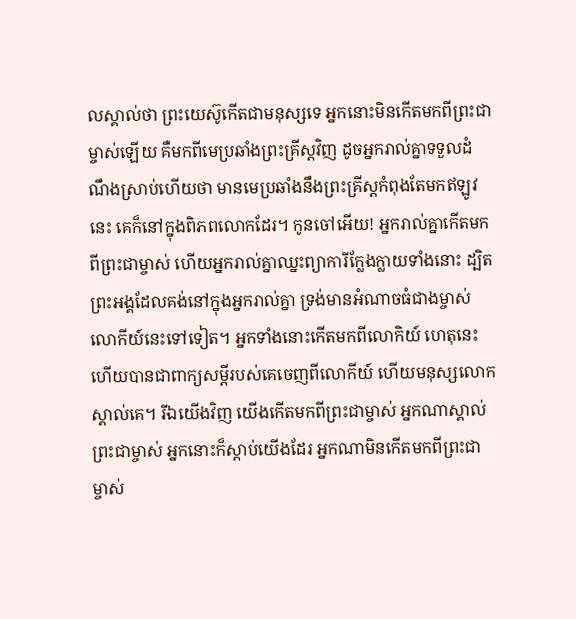លស្គាល់ថា ព្រះយេស៊ូកើតជាមនុស្សទេ អ្នកនោះមិនកើតមកពីព្រះជាម្ចាស់ឡើយ គឺមកពីមេប្រឆាំងព្រះគ្រីស្តវិញ ដូចអ្នករាល់គ្នាទទួលដំណឹងស្រាប់ហើយថា មានមេប្រឆាំងនឹងព្រះគ្រីស្តកំពុងតែមកឥឡូវនេះ គេក៏នៅក្នុងពិភពលោកដែរ។ កូនចៅអើយ! អ្នករាល់គ្នាកើតមកពីព្រះជាម្ចាស់ ហើយអ្នករាល់គ្នាឈ្នះព្យាការីក្លែងក្លាយទាំងនោះ ដ្បិតព្រះអង្គដែលគង់នៅក្នុងអ្នករាល់គ្នា ទ្រង់មានអំណាចធំជាងម្ចាស់លោកីយ៍នេះទៅទៀត។ អ្នកទាំងនោះកើតមកពីលោកិយ៍ ហេតុនេះហើយបានជាពាក្យសម្តីរបស់គេចេញពីលោកីយ៍ ហើយមនុស្សលោកស្គាល់គេ។ រីឯយើងវិញ យើងកើតមកពីព្រះជាម្ចាស់ អ្នកណាស្គាល់ព្រះជាម្ចាស់ អ្នកនោះក៏ស្តាប់យើងដែរ អ្នកណាមិនកើតមកពីព្រះជាម្ចាស់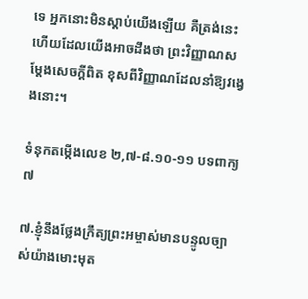ទេ អ្នកនោះមិនស្តាប់យើងឡើយ គឺត្រង់នេះហើយដែលយើងអាចដឹងថា ព្រះវិញ្ញាណសម្តែងសេចក្តីពិត ខុសពីវិញ្ញាណដែលនាំឱ្យវង្វេងនោះ។

ទំនុកតម្កើងលេខ ២,៧-៨.១០-១១ បទពាក្យ៧

៧.ខ្ញុំនឹងថ្លែងក្រឹត្យព្រះអម្ចាស់មានបន្ទូលច្បាស់យ៉ាងមោះមុត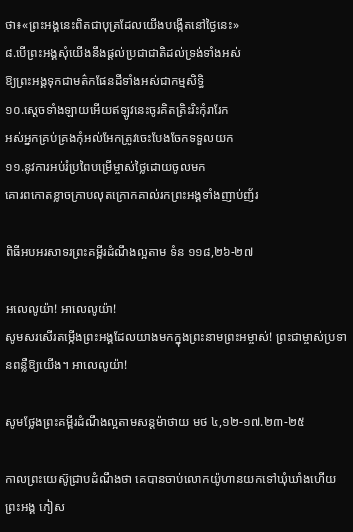ថា៖«ព្រះអង្គនេះពិតជាបុត្រដែលយើងបង្កើតនៅថ្ងៃនេះ»
៨.បើព្រះអង្គសុំយើងនឹងផ្តល់ប្រជាជាតិដល់ទ្រង់ទាំងអស់
ឱ្យព្រះអង្គទុកជាមត៌កផែនដីទាំងអស់ជាកម្មសិទ្ធិ
១០.ស្តេចទាំងឡាយអើយឥឡូវនេះចូរគិតត្រិះរិះកុំរារែក
អស់អ្នកគ្រប់គ្រងកុំអល់អែកត្រូវចេះបែងចែកទទួលយក
១១.នូវការអប់រំប្រពៃបម្រើម្ចាស់ថ្លៃដោយចូលមក
គោរពកោតខ្លាចក្រាបលុតក្រោកគាល់រកព្រះអង្គទាំងញាប់ញ័រ

ពិធីអបអរសាទរព្រះគម្ពីរដំណឹងល្អតាម ទំន ១១៨,២៦-២៧

អលេលូយ៉ា! អាលេលូយ៉ា!
សូមសរសើរតម្កើងព្រះអង្គដែលយាងមកក្នុងព្រះនាមព្រះអម្ចាស់! ព្រះជាម្ចាស់ប្រទានពន្លឺឱ្យយើង។ អាលេលូយ៉ា!

សូមថ្លែងព្រះគម្ពីរដំណឹងល្អតាមសន្តម៉ាថាយ មថ ៤,១២-១៧.២៣-២៥

កាលព្រះយេស៊ូជ្រាបដំណឹងថា គេបានចាប់លោកយ៉ូហានយកទៅឃុំឃាំងហើយព្រះអង្គ ភៀស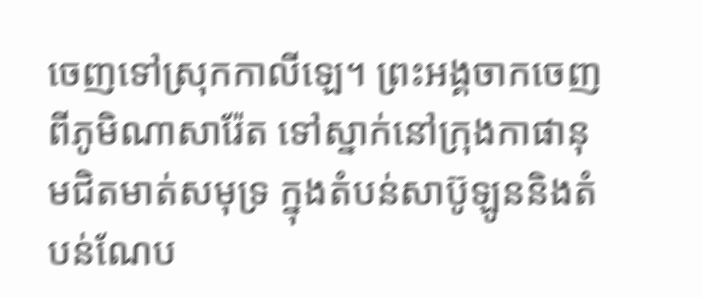ចេញទៅស្រុកកាលីឡេ។ ព្រះអង្គចាកចេញពីភូមិណាសារ៉ែត ទៅស្នាក់នៅក្រុងកាផានុមជិតមាត់សមុទ្រ ក្នុងតំបន់សាប៊ូឡូននិងតំបន់ណែប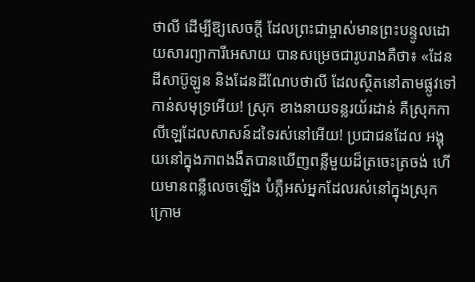ថាលី ដើម្បីឱ្យសេចក្តី ដែលព្រះជាម្ចាស់មានព្រះបន្ទូលដោយសារព្យាការីអេសាយ បានសម្រេចជារូបរាងគឺថា៖ «ដែនដីសាប៊ូឡូន និងដែនដីណែបថាលី ដែលស្ថិតនៅតាមផ្លូវទៅកាន់សមុទ្រអើយ! ស្រុក ខាងនាយទន្លរយ័រដាន់ គឺស្រុកកាលីឡេដែលសាសន៍ដទៃរស់នៅអើយ! ប្រជាជនដែល អង្គុយនៅក្នុងភាពងងឹតបានឃើញពន្លឺមួយដ៏ត្រចេះត្រចង់ ហើយមានពន្លឺលេចឡើង បំភ្លឺអស់អ្នកដែលរស់នៅក្នុងស្រុកក្រោម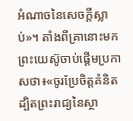អំណាចនៃសេចក្តីស្លាប់»។ តាំងពីគ្រានោះមក ព្រះយេស៊ូចាប់ផ្តើមប្រកាសថា៖«ចូរប្រែចិត្តគំនិត ដ្បិតព្រះរាជ្យនៃស្ថា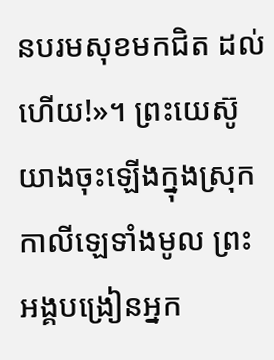នបរមសុខមកជិត ដល់ហើយ!»។ ព្រះយេស៊ូយាងចុះឡើងក្នុងស្រុកកាលីឡេទាំងមូល ព្រះអង្គបង្រៀនអ្នក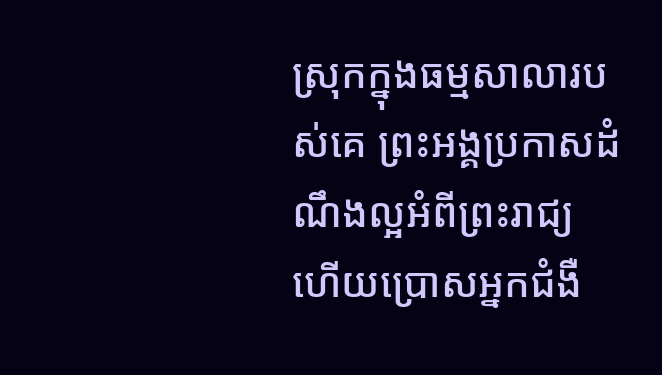ស្រុកក្នុងធម្មសាលារបស់គេ ព្រះអង្គប្រកាសដំណឹងល្អអំពីព្រះរាជ្យ ហើយប្រោសអ្នកជំងឺ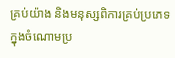គ្រប់យ៉ាង និងមនុស្សពិការគ្រប់ប្រភេទក្នុងចំណោមប្រ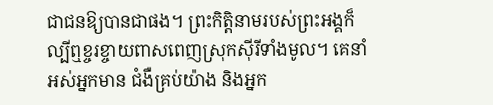ជាជនឱ្យបានជាផង។ ព្រះកិត្តិនាមរបស់ព្រះអង្គក៏ល្បីឮខ្ចរខ្ចាយពាសពេញស្រុកស៊ីរីទាំងមូល។ គេនាំអស់អ្នកមាន ជំងឺគ្រប់យ៉ាង និងអ្នក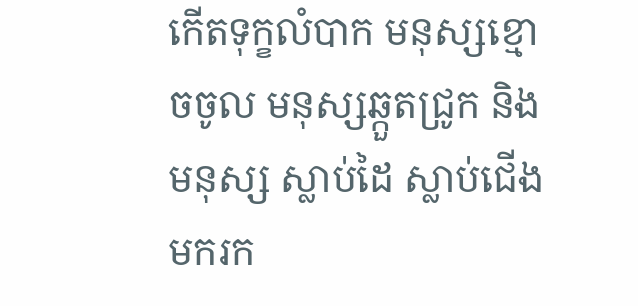កើតទុក្ខលំបាក មនុស្សខ្មោចចូល មនុស្សឆ្កួតជ្រូក និងមនុស្ស ស្លាប់ដៃ ស្លាប់ជើងមករក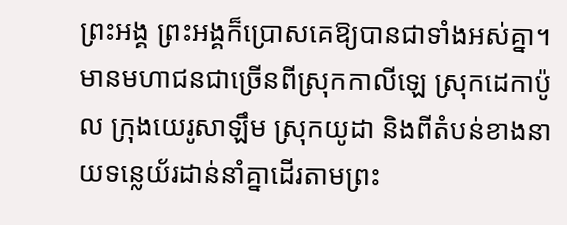ព្រះអង្គ ព្រះអង្គក៏ប្រោសគេឱ្យបានជាទាំងអស់គ្នា។ មានមហាជនជាច្រើនពីស្រុកកាលីឡេ ស្រុកដេកាប៉ូល ក្រុងយេរូសាឡឹម ស្រុកយូដា និងពីតំបន់ខាងនាយទន្លេយ័រដាន់នាំគ្នាដើរតាមព្រះ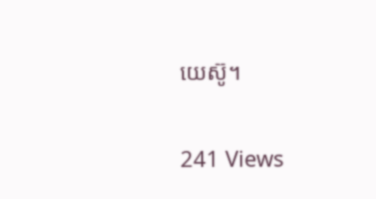យេស៊ូ។

241 Views